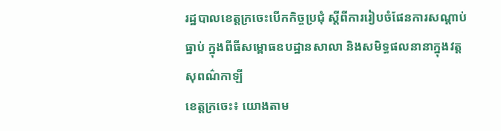រដ្ឋបាលខេត្តក្រចេះបើកកិច្ចប្រជុំ ស្តីពីការរៀបចំផែនការសណ្តាប់ធ្នាប់ ក្នុងពីធីសម្ពោធឧបដ្ឋានសាលា និងសមិទ្ធផលនានាក្នុងវត្តសុពណ៌កាឡី
ខេត្តក្រចេះ៖ យោងតាម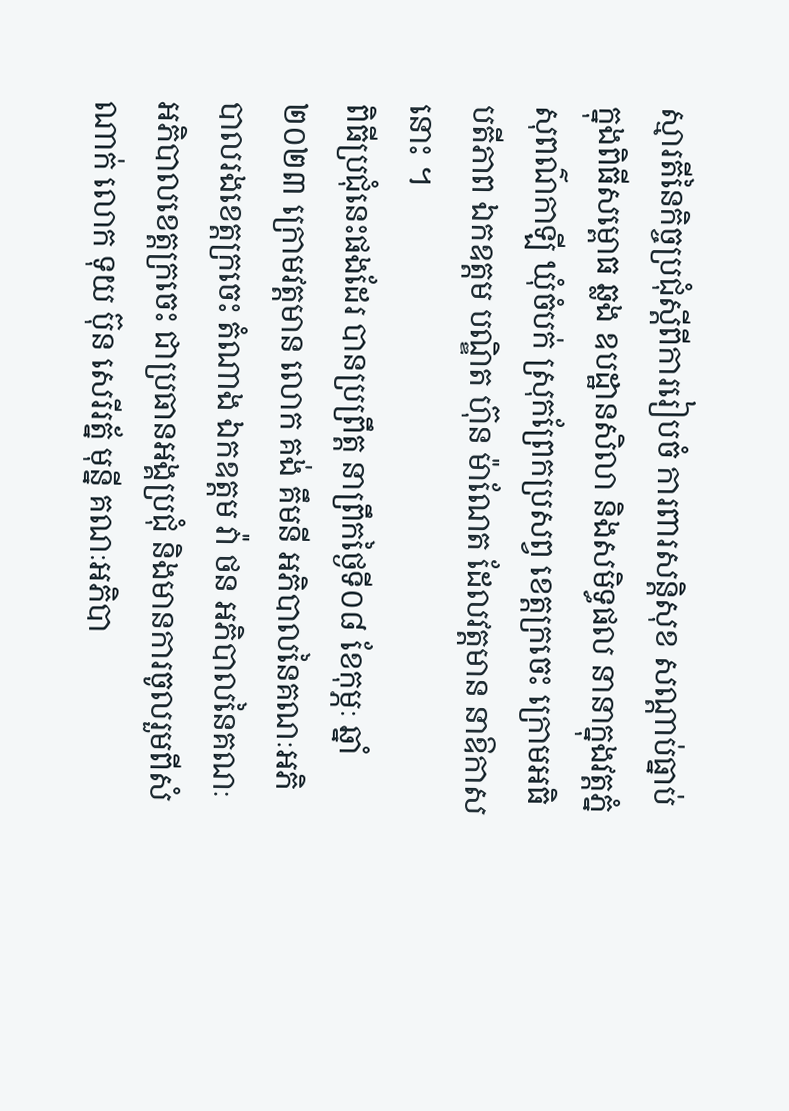ស្មារតីនៃកិច្ចប្រជុំស្តីពីការរៀបចំ ការពារសន្តិសុខ សណ្តាប់ធ្នាប់ក្នុងពិធីសម្ពោធ ឆ្លង ឧបដ្ឋានសិលា និងសមិទ្ធផល នានាក្នុងវត្តភ្នំសុពណ៌កាឡី ឃុំចំបក់ ស្រុកព្រែកប្រសព្វ ខេត្តក្រចេះ ក្រោមអធិបតីភាព ឯកឧត្តម បណ្ឌិត ហ៊ុន ម៉ាណែត ដែលវត្តមាន នាឱកាសនោះ ។
ពិធីប្រជុំនេះផងដែរ បានប្រព្រឹត្ត នាព្រឹកថ្ងៃទី០៨ ខែកុម្ភៈ ឆ្នាំ២០២៣ ក្រោមវត្តមាន លោក គង់ គឹមនី អភិបាលនៃគណៈអភិបាលរងខេត្តក្រចេះ តំណាង ឯកឧត្តម វ៉ា ថន អភិបាលនៃគណៈអភិបាលខេត្តក្រចេះ ជាប្រធានអង្គប្រជុំ និងមានការចូលរួមពីសំណាក់ លោក ទុយ ប៊ុន សេរីរត្ន័ មុន្នី គណៈអភិបា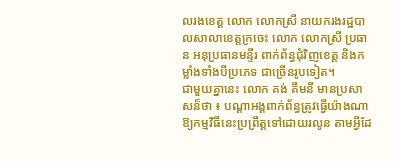លរងខេត្ត លោក លោកស្រី នាយករងរដ្ឋបាលសាលាខេត្តក្រចេះ លោក លោកស្រី ប្រធាន អនុប្រធានមន្ទីរ ពាក់ព័ន្ធជុំវិញខេត្ត និងកម្លាំងទាំងបីប្រភេទ ជាច្រើនរូបទៀត។
ជាមួយគ្នានេះ លោក គង់ គឹមនី មានប្រសាសន៏ថា ៖ បណ្តាអង្គពាក់ព័ន្ធត្រូវធ្វើយ៉ាងណាឱ្យកម្មវិធីនេះប្រព្រឹត្តទៅដោយរលូន តាមអ្វីដែ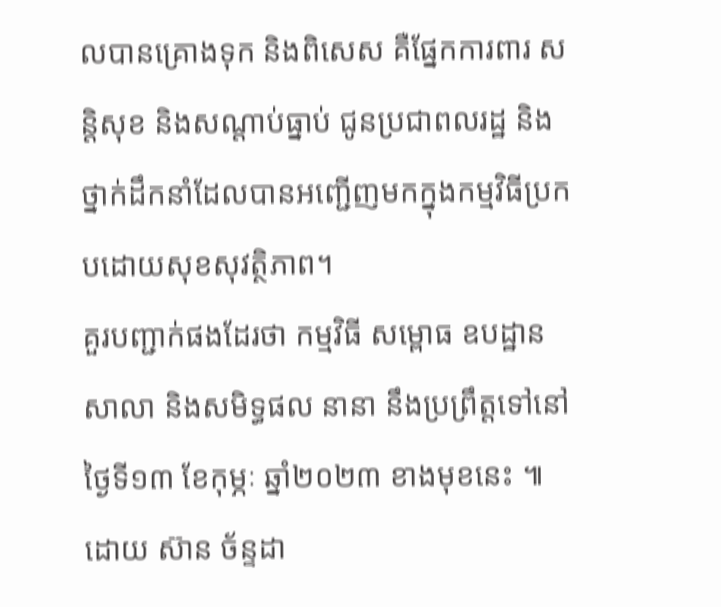លបានគ្រោងទុក និងពិសេស គឺផ្នែកការពារ សន្តិសុខ និងសណ្តាប់ធ្នាប់ ជូនប្រជាពលរដ្ឋ និងថ្នាក់ដឹកនាំដែលបានអញ្ជើញមកក្នុងកម្មវិធីប្រកបដោយសុខសុវត្ថិភាព។
គួរបញ្ជាក់ផងដែរថា កម្មវិធី សម្ពោធ ឧបដ្ឋានសាលា និងសមិទ្ធផល នានា នឹងប្រព្រឹត្តទៅនៅថ្ងៃទី១៣ ខែកុម្ភៈ ឆ្នាំ២០២៣ ខាងមុខនេះ ៕
ដោយ ស៊ាន ច័ន្ទដា